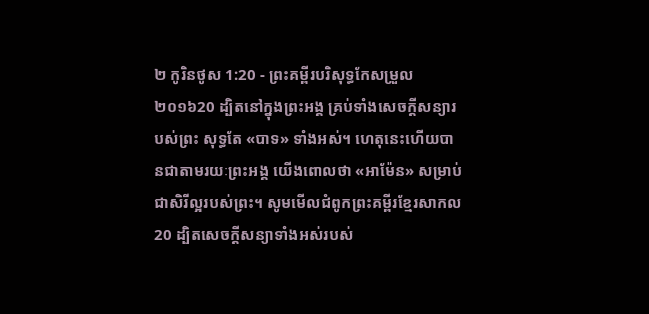២ កូរិនថូស 1:20 - ព្រះគម្ពីរបរិសុទ្ធកែសម្រួល ២០១៦20 ដ្បិតនៅក្នុងព្រះអង្គ គ្រប់ទាំងសេចក្តីសន្យារបស់ព្រះ សុទ្ធតែ «បាទ» ទាំងអស់។ ហេតុនេះហើយបានជាតាមរយៈព្រះអង្គ យើងពោលថា «អាម៉ែន» សម្រាប់ជាសិរីល្អរបស់ព្រះ។ សូមមើលជំពូកព្រះគម្ពីរខ្មែរសាកល20 ដ្បិតសេចក្ដីសន្យាទាំងអស់របស់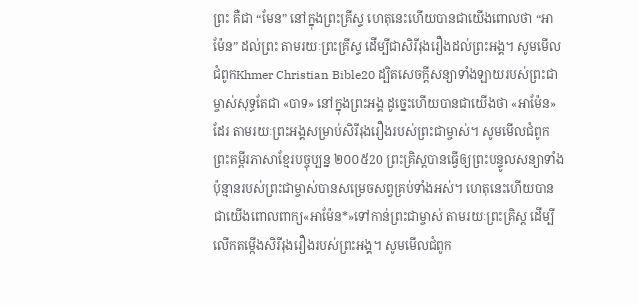ព្រះ គឺជា “មែន” នៅក្នុងព្រះគ្រីស្ទ ហេតុនេះហើយបានជាយើងពោលថា “អាម៉ែន” ដល់ព្រះ តាមរយៈព្រះគ្រីស្ទ ដើម្បីជាសិរីរុងរឿងដល់ព្រះអង្គ។ សូមមើលជំពូកKhmer Christian Bible20 ដ្បិតសេចក្ដីសន្យាទាំងឡាយរបស់ព្រះជាម្ចាស់សុទ្ធតែជា «បាទ» នៅក្នុងព្រះអង្គ ដូច្នេះហើយបានជាយើងថា «អាម៉ែន»ដែរ តាមរយៈព្រះអង្គសម្រាប់សិរីរុងរឿងរបស់ព្រះជាម្ចាស់។ សូមមើលជំពូកព្រះគម្ពីរភាសាខ្មែរបច្ចុប្បន្ន ២០០៥20 ព្រះគ្រិស្តបានធ្វើឲ្យព្រះបន្ទូលសន្យាទាំងប៉ុន្មានរបស់ព្រះជាម្ចាស់បានសម្រេចសព្វគ្រប់ទាំងអស់។ ហេតុនេះហើយបានជាយើងពោលពាក្យ«អាម៉ែន*»ទៅកាន់ព្រះជាម្ចាស់ តាមរយៈព្រះគ្រិស្ត ដើម្បីលើកតម្កើងសិរីរុងរឿងរបស់ព្រះអង្គ។ សូមមើលជំពូក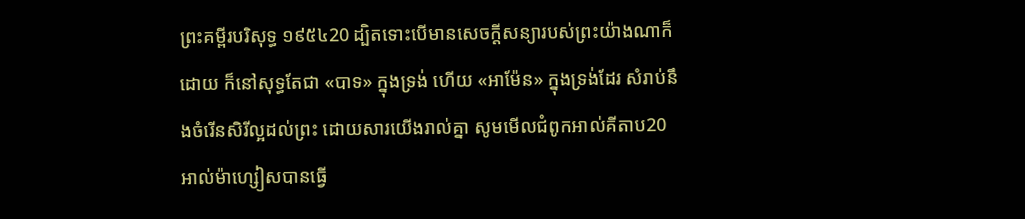ព្រះគម្ពីរបរិសុទ្ធ ១៩៥៤20 ដ្បិតទោះបើមានសេចក្ដីសន្យារបស់ព្រះយ៉ាងណាក៏ដោយ ក៏នៅសុទ្ធតែជា «បាទ» ក្នុងទ្រង់ ហើយ «អាម៉ែន» ក្នុងទ្រង់ដែរ សំរាប់នឹងចំរើនសិរីល្អដល់ព្រះ ដោយសារយើងរាល់គ្នា សូមមើលជំពូកអាល់គីតាប20 អាល់ម៉ាហ្សៀសបានធ្វើ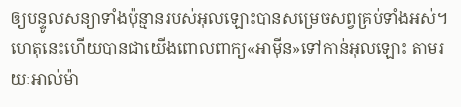ឲ្យបន្ទូលសន្យាទាំងប៉ុន្មានរបស់អុលឡោះបានសម្រេចសព្វគ្រប់ទាំងអស់។ ហេតុនេះហើយបានជាយើងពោលពាក្យ«អាម៉ីន»ទៅកាន់អុលឡោះ តាមរយៈអាល់ម៉ា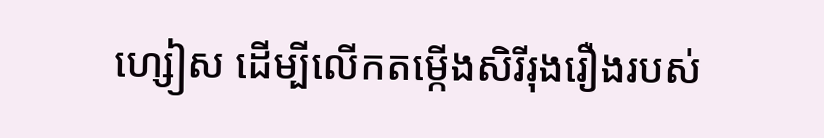ហ្សៀស ដើម្បីលើកតម្កើងសិរីរុងរឿងរបស់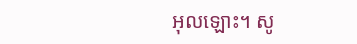អុលឡោះ។ សូ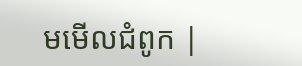មមើលជំពូក |